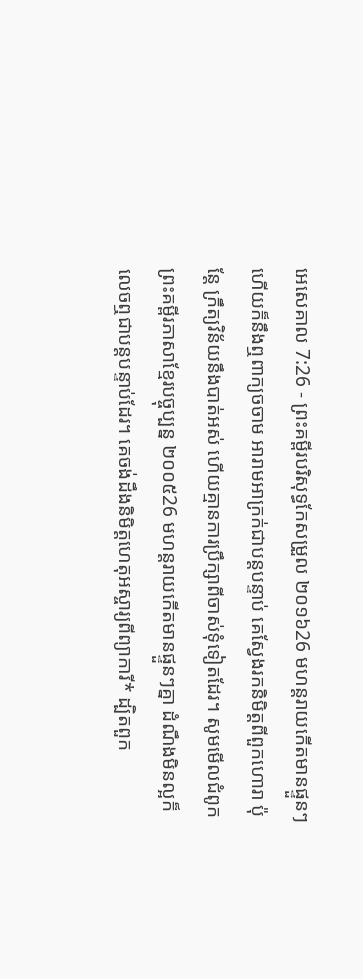អេសេគាល 7:26 - ព្រះគម្ពីរបរិសុទ្ធកែសម្រួល ២០១៦26 មហន្តរាយកើតមានផ្ទួនៗ ហើយក៏នឹងឮពាក្យចចាម អារាមអាក្រក់ជាបន្តបន្ទាប់ គេស្វែងរកនិមិត្តពីពួកហោរា ប៉ុន្តែ ក្រឹត្យវិន័យនឹងបាត់អស់ ហើយគ្មានការប្រឹក្សាពីចាស់ទុំទៀតដែរ។ សូមមើលជំពូកព្រះគម្ពីរភាសាខ្មែរបច្ចុប្បន្ន ២០០៥26 មហន្តរាយកើតមានផ្ទួនៗគ្នា ដំណឹងមិនល្អក៏លេចឮជាបន្តបន្ទាប់ដែរ។ គេចង់ដឹងនិមិត្តហេតុអស្ចារ្យពីព្យាការី* ដ្បិតពួក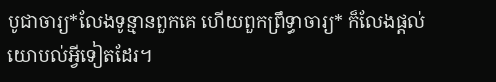បូជាចារ្យ*លែងទូន្មានពួកគេ ហើយពួកព្រឹទ្ធាចារ្យ* ក៏លែងផ្ដល់យោបល់អ្វីទៀតដែរ។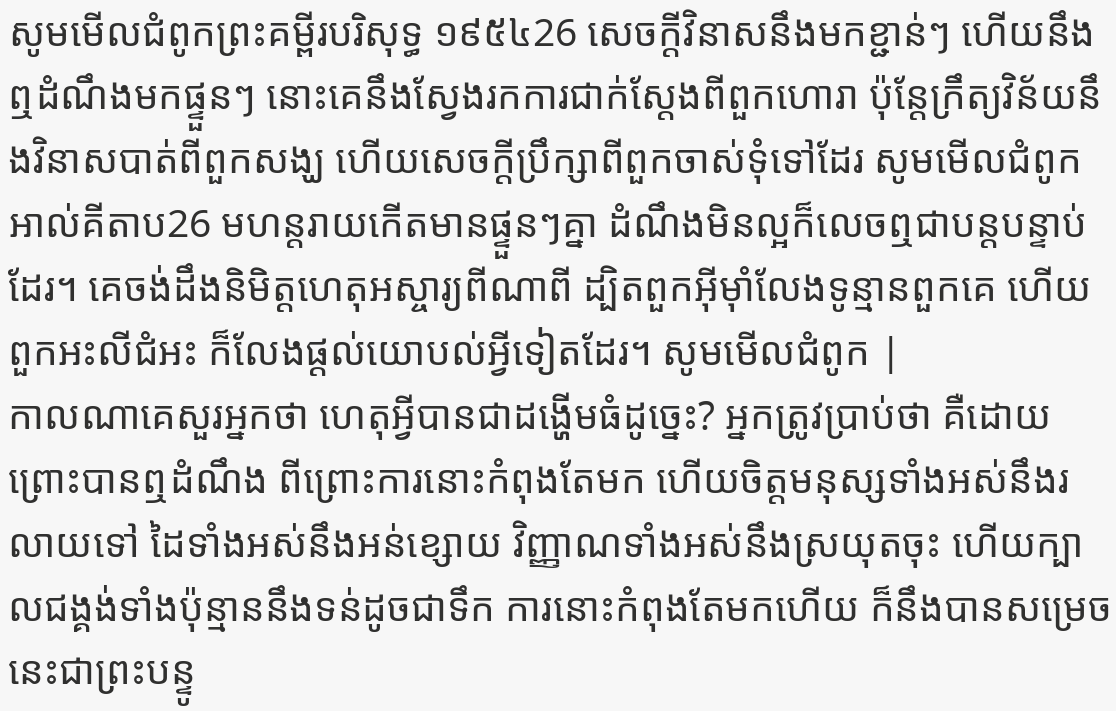សូមមើលជំពូកព្រះគម្ពីរបរិសុទ្ធ ១៩៥៤26 សេចក្ដីវិនាសនឹងមកខ្ជាន់ៗ ហើយនឹងឮដំណឹងមកផ្ទួនៗ នោះគេនឹងស្វែងរកការជាក់ស្តែងពីពួកហោរា ប៉ុន្តែក្រឹត្យវិន័យនឹងវិនាសបាត់ពីពួកសង្ឃ ហើយសេចក្ដីប្រឹក្សាពីពួកចាស់ទុំទៅដែរ សូមមើលជំពូកអាល់គីតាប26 មហន្តរាយកើតមានផ្ទួនៗគ្នា ដំណឹងមិនល្អក៏លេចឮជាបន្តបន្ទាប់ដែរ។ គេចង់ដឹងនិមិត្តហេតុអស្ចារ្យពីណាពី ដ្បិតពួកអ៊ីមុាំលែងទូន្មានពួកគេ ហើយពួកអះលីជំអះ ក៏លែងផ្ដល់យោបល់អ្វីទៀតដែរ។ សូមមើលជំពូក |
កាលណាគេសួរអ្នកថា ហេតុអ្វីបានជាដង្ហើមធំដូច្នេះ? អ្នកត្រូវប្រាប់ថា គឺដោយព្រោះបានឮដំណឹង ពីព្រោះការនោះកំពុងតែមក ហើយចិត្តមនុស្សទាំងអស់នឹងរលាយទៅ ដៃទាំងអស់នឹងអន់ខ្សោយ វិញ្ញាណទាំងអស់នឹងស្រយុតចុះ ហើយក្បាលជង្គង់ទាំងប៉ុន្មាននឹងទន់ដូចជាទឹក ការនោះកំពុងតែមកហើយ ក៏នឹងបានសម្រេច នេះជាព្រះបន្ទូ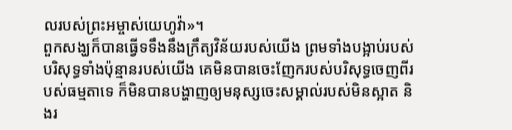លរបស់ព្រះអម្ចាស់យេហូវ៉ា»។
ពួកសង្ឃក៏បានធ្វើទទឹងនឹងក្រឹត្យវិន័យរបស់យើង ព្រមទាំងបង្អាប់របស់បរិសុទ្ធទាំងប៉ុន្មានរបស់យើង គេមិនបានចេះញែករបស់បរិសុទ្ធចេញពីរបស់ធម្មតាទេ ក៏មិនបានបង្ហាញឲ្យមនុស្សចេះសម្គាល់របស់មិនស្អាត និងរ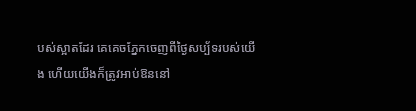បស់ស្អាតដែរ គេគេចភ្នែកចេញពីថ្ងៃសប្ប័ទរបស់យើង ហើយយើងក៏ត្រូវអាប់ឱននៅ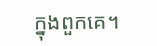ក្នុងពួកគេ។